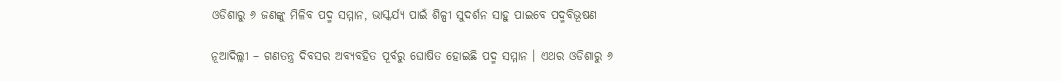ଓଡିଶାରୁ ୬ ଜଣଙ୍କୁ ମିଳିବ ପଦ୍ମ ସମ୍ମାନ, ଭାସ୍କର୍ଯ୍ୟ ପାଇଁ ଶିଳ୍ପୀ ସୁଦର୍ଶନ ସାହୁ ପାଇବେ ପଦ୍ମବିଭୂଷଣ

ନୂଆଦିଲ୍ଲୀ – ଗଣତନ୍ତ୍ର ଦିବସର ଅବ୍ୟବହିତ ପୂର୍ବରୁ ଘୋଷିତ ହୋଇଛି ପଦ୍ମ ସମ୍ମାନ । ଏଥର ଓଡିଶାରୁ ୬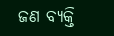ଜଣ ବ୍ୟକ୍ତି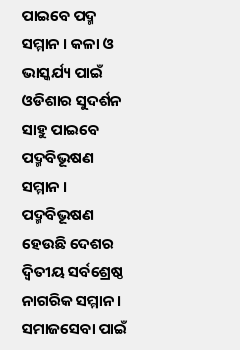ପାଇବେ ପଦ୍ମ ସମ୍ମାନ । କଳା ଓ ଭାସ୍କର୍ଯ୍ୟ ପାଇଁ ଓଡିଶାର ସୁଦର୍ଶନ ସାହୁ ପାଇବେ ପଦ୍ମବିଭୂଷଣ ସମ୍ମାନ । ପଦ୍ମବିଭୂଷଣ ହେଉଛି ଦେଶର ଦ୍ୱିତୀୟ ସର୍ବଶ୍ରେଷ୍ଠ ନାଗରିକ ସମ୍ମାନ । ସମାଜସେବା ପାଇଁ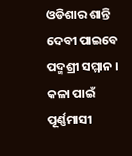ଓଡିଶାର ଶାନ୍ତି ଦେବୀ ପାଇବେ ପଦ୍ମଶ୍ରୀ ସମ୍ମାନ । କଳା ପାଇଁ ପୂର୍ଣ୍ଣମାସୀ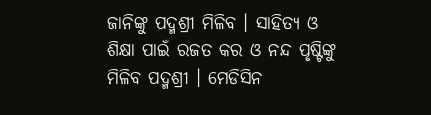ଜାନିଙ୍କୁ ପଦ୍ମଶ୍ରୀ ମିଳିବ । ସାହିତ୍ୟ ଓ ଶିକ୍ଷା ପାଇଁ ରଜତ କର ଓ ନନ୍ଦ ପୃଷ୍ଟିଙ୍କୁ ମିଳିବ ପଦ୍ମଶ୍ରୀ । ମେଡିସିନ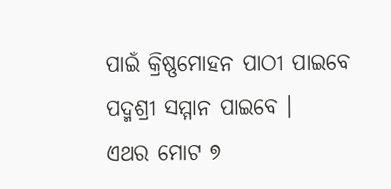ପାଇଁ କ୍ରିଷ୍ଣମୋହନ ପାଠୀ ପାଇବେ ପଦ୍ମଶ୍ରୀ ସମ୍ମାନ ପାଇବେ ।
ଏଥର ମୋଟ ୭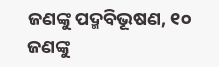ଜଣଙ୍କୁ ପଦ୍ମବିଭୂଷଣ, ୧୦ ଜଣଙ୍କୁ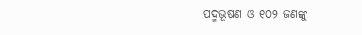ପଦ୍ମଭୂଷଣ ଓ ୧୦୨ ଜଣଙ୍କୁ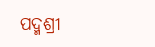ପଦ୍ମଶ୍ରୀ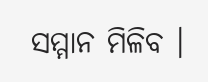ସମ୍ମାନ ମିଳିବ ।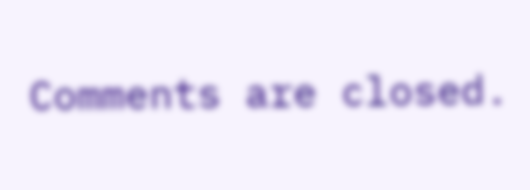Comments are closed.